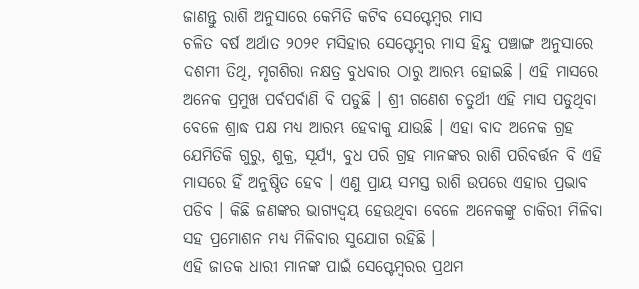ଜାଣନ୍ତୁ ରାଶି ଅନୁସାରେ କେମିତି କଟିବ ସେପ୍ଟେମ୍ବର ମାସ
ଚଳିତ ବର୍ଷ ଅର୍ଥାତ ୨୦୨୧ ମସିହାର ସେପ୍ଟେମ୍ବର ମାସ ହିନ୍ଦୁ ପଞ୍ଚାଙ୍ଗ ଅନୁସାରେ ଦଶମୀ ତିଥି, ମୃଗଶିରା ନକ୍ଷତ୍ର ବୁଧବାର ଠାରୁ ଆରମ୍ଭ ହୋଇଛି । ଏହି ମାସରେ ଅନେକ ପ୍ରମୁଖ ପର୍ବପର୍ବାଣି ବି ପଡୁଛି । ଶ୍ରୀ ଗଣେଶ ଚତୁର୍ଥୀ ଏହି ମାସ ପଡୁଥିବା ବେଳେ ଶ୍ରାଦ୍ଧ ପକ୍ଷ ମଧ୍ୟ ଆରମ୍ଭ ହେବାକୁ ଯାଉଛି । ଏହା ବାଦ ଅନେକ ଗ୍ରହ ଯେମିତିକି ଗୁରୁ, ଶୁକ୍ର, ସୂର୍ଯ୍ୟ, ବୁଧ ପରି ଗ୍ରହ ମାନଙ୍କର ରାଶି ପରିବର୍ତ୍ତନ ବି ଏହି ମାସରେ ହିଁ ଅନୁଷ୍ଠିତ ହେବ । ଏଣୁ ପ୍ରାୟ ସମସ୍ତ ରାଶି ଉପରେ ଏହାର ପ୍ରଭାବ ପଡିବ । କିଛି ଜଣଙ୍କର ଭାଗ୍ୟଦ୍ବୟ ହେଉଥିବା ବେଳେ ଅନେକଙ୍କୁ ଚାକିରୀ ମିଳିବା ସହ ପ୍ରମୋଶନ ମଧ୍ୟ ମିଳିବାର ସୁଯୋଗ ରହିଛି ।
ଏହି ଜାତକ ଧାରୀ ମାନଙ୍କ ପାଇଁ ସେପ୍ଟେମ୍ବରର ପ୍ରଥମ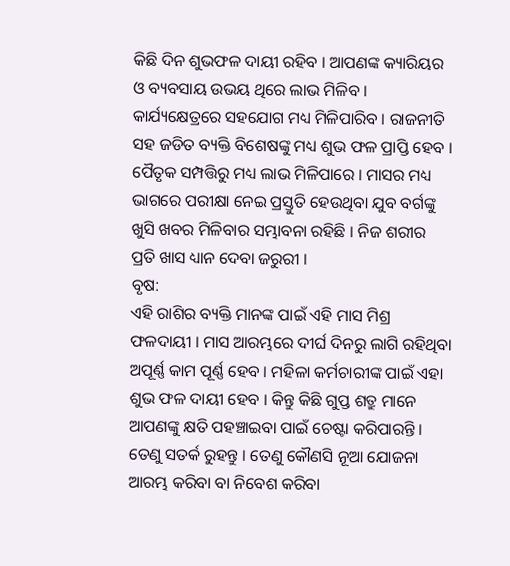କିଛି ଦିନ ଶୁଭଫଳ ଦାୟୀ ରହିବ । ଆପଣଙ୍କ କ୍ୟାରିୟର ଓ ବ୍ୟବସାୟ ଉଭୟ ଥିରେ ଲାଭ ମିଳିବ । କାର୍ଯ୍ୟକ୍ଷେତ୍ରରେ ସହଯୋଗ ମଧ୍ୟ ମିଳିପାରିବ । ରାଜନୀତି ସହ ଜଡିତ ବ୍ୟକ୍ତି ବିଶେଷଙ୍କୁ ମଧ୍ୟ ଶୁଭ ଫଳ ପ୍ରାପ୍ତି ହେବ । ପୈତୃକ ସମ୍ପତ୍ତିରୁ ମଧ୍ୟ ଲାଭ ମିଳିପାରେ । ମାସର ମଧ୍ୟ ଭାଗରେ ପରୀକ୍ଷା ନେଇ ପ୍ରସ୍ତୁତି ହେଉଥିବା ଯୁବ ବର୍ଗଙ୍କୁ ଖୁସି ଖବର ମିଳିବାର ସମ୍ଭାବନା ରହିଛି । ନିଜ ଶରୀର ପ୍ରତି ଖାସ ଧ୍ୟାନ ଦେବା ଜରୁରୀ ।
ବୃଷ:
ଏହି ରାଶିର ବ୍ୟକ୍ତି ମାନଙ୍କ ପାଇଁ ଏହି ମାସ ମିଶ୍ର ଫଳଦାୟୀ । ମାସ ଆରମ୍ଭରେ ଦୀର୍ଘ ଦିନରୁ ଲାଗି ରହିଥିବା ଅପୂର୍ଣ୍ଣ କାମ ପୂର୍ଣ୍ଣ ହେବ । ମହିଳା କର୍ମଚାରୀଙ୍କ ପାଇଁ ଏହା ଶୁଭ ଫଳ ଦାୟୀ ହେବ । କିନ୍ତୁ କିଛି ଗୁପ୍ତ ଶତ୍ରୁ ମାନେ ଆପଣଙ୍କୁ କ୍ଷତି ପହଞ୍ଚାଇବା ପାଇଁ ଚେଷ୍ଟା କରିପାରନ୍ତି । ତେଣୁ ସତର୍କ ରୁହନ୍ତୁ । ତେଣୁ କୌଣସି ନୂଆ ଯୋଜନା ଆରମ୍ଭ କରିବା ବା ନିବେଶ କରିବା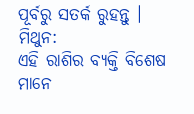ପୂର୍ବରୁ ସତର୍କ ରୁହନ୍ତୁ ।
ମିଥୁନ:
ଏହି ରାଶିର ବ୍ୟକ୍ତି ବିଶେଷ ମାନେ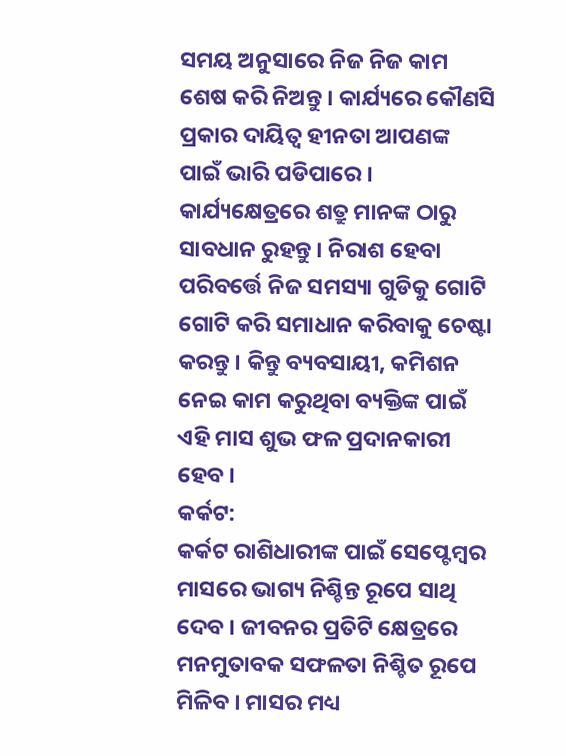ସମୟ ଅନୁସାରେ ନିଜ ନିଜ କାମ ଶେଷ କରି ନିଅନ୍ତୁ । କାର୍ଯ୍ୟରେ କୌଣସି ପ୍ରକାର ଦାୟିତ୍ୱ ହୀନତା ଆପଣଙ୍କ ପାଇଁ ଭାରି ପଡିପାରେ । କାର୍ଯ୍ୟକ୍ଷେତ୍ରରେ ଶତ୍ରୁ ମାନଙ୍କ ଠାରୁ ସାବଧାନ ରୁହନ୍ତୁ । ନିରାଶ ହେବା ପରିବର୍ତ୍ତେ ନିଜ ସମସ୍ୟା ଗୁଡିକୁ ଗୋଟି ଗୋଟି କରି ସମାଧାନ କରିବାକୁ ଚେଷ୍ଟା କରନ୍ତୁ । କିନ୍ତୁ ବ୍ୟବସାୟୀ, କମିଶନ ନେଇ କାମ କରୁଥିବା ବ୍ୟକ୍ତିଙ୍କ ପାଇଁ ଏହି ମାସ ଶୁଭ ଫଳ ପ୍ରଦାନକାରୀ ହେବ ।
କର୍କଟ:
କର୍କଟ ରାଶିଧାରୀଙ୍କ ପାଇଁ ସେପ୍ଟେମ୍ବର ମାସରେ ଭାଗ୍ୟ ନିଶ୍ଚିନ୍ତ ରୂପେ ସାଥି ଦେବ । ଜୀବନର ପ୍ରତିଟି କ୍ଷେତ୍ରରେ ମନମୁତାବକ ସଫଳତା ନିଶ୍ଚିତ ରୂପେ ମିଳିବ । ମାସର ମଧ୍ୟ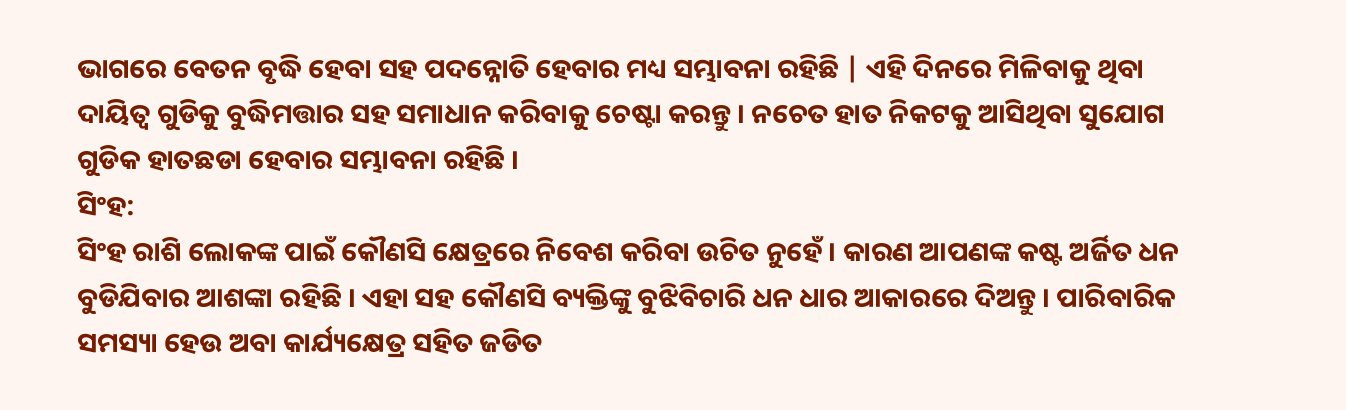ଭାଗରେ ବେତନ ବୃଦ୍ଧି ହେବା ସହ ପଦନ୍ନୋତି ହେବାର ମଧ୍ୟ ସମ୍ଭାବନା ରହିଛି | ଏହି ଦିନରେ ମିଳିବାକୁ ଥିବା ଦାୟିତ୍ୱ ଗୁଡିକୁ ବୁଦ୍ଧିମତ୍ତାର ସହ ସମାଧାନ କରିବାକୁ ଚେଷ୍ଟା କରନ୍ତୁ । ନଚେତ ହାତ ନିକଟକୁ ଆସିଥିବା ସୁଯୋଗ ଗୁଡିକ ହାତଛଡା ହେବାର ସମ୍ଭାବନା ରହିଛି ।
ସିଂହ:
ସିଂହ ରାଶି ଲୋକଙ୍କ ପାଇଁ କୌଣସି କ୍ଷେତ୍ରରେ ନିବେଶ କରିବା ଉଚିତ ନୁହେଁ । କାରଣ ଆପଣଙ୍କ କଷ୍ଟ ଅର୍ଜିତ ଧନ ବୁଡିଯିବାର ଆଶଙ୍କା ରହିଛି । ଏହା ସହ କୌଣସି ବ୍ୟକ୍ତିଙ୍କୁ ବୁଝିବିଚାରି ଧନ ଧାର ଆକାରରେ ଦିଅନ୍ତୁ । ପାରିବାରିକ ସମସ୍ୟା ହେଉ ଅବା କାର୍ଯ୍ୟକ୍ଷେତ୍ର ସହିତ ଜଡିତ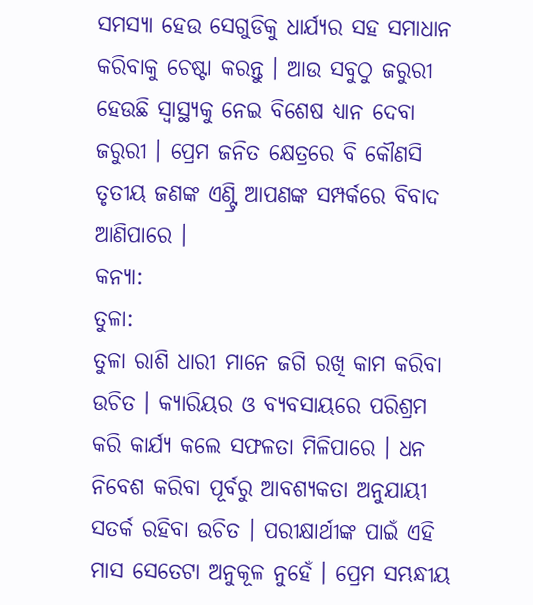ସମସ୍ୟା ହେଉ ସେଗୁଡିକୁ ଧାର୍ଯ୍ୟର ସହ ସମାଧାନ କରିବାକୁ ଚେଷ୍ଟା କରନ୍ତୁ । ଆଉ ସବୁଠୁ ଜରୁରୀ ହେଉଛି ସ୍ୱାସ୍ଥ୍ୟକୁ ନେଇ ବିଶେଷ ଧ୍ୟାନ ଦେବା ଜରୁରୀ । ପ୍ରେମ ଜନିତ କ୍ଷେତ୍ରରେ ବି କୌଣସି ତୃତୀୟ ଜଣଙ୍କ ଏଣ୍ଟ୍ରି ଆପଣଙ୍କ ସମ୍ପର୍କରେ ବିବାଦ ଆଣିପାରେ ।
କନ୍ୟା:
ତୁଳା:
ତୁଳା ରାଶି ଧାରୀ ମାନେ ଜଗି ରଖି କାମ କରିବା ଉଚିତ । କ୍ୟାରିୟର ଓ ବ୍ୟବସାୟରେ ପରିଶ୍ରମ କରି କାର୍ଯ୍ୟ କଲେ ସଫଳତା ମିଳିପାରେ । ଧନ ନିବେଶ କରିବା ପୂର୍ବରୁ ଆବଶ୍ୟକତା ଅନୁଯାୟୀ ସତର୍କ ରହିବା ଉଚିତ । ପରୀକ୍ଷାର୍ଥୀଙ୍କ ପାଇଁ ଏହି ମାସ ସେତେଟା ଅନୁକୂଳ ନୁହେଁ । ପ୍ରେମ ସମ୍ଭନ୍ଧୀୟ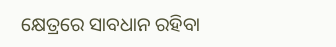କ୍ଷେତ୍ରରେ ସାବଧାନ ରହିବା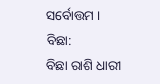ସର୍ବୋତ୍ତମ ।
ବିଛା:
ବିଛା ରାଶି ଧାରୀ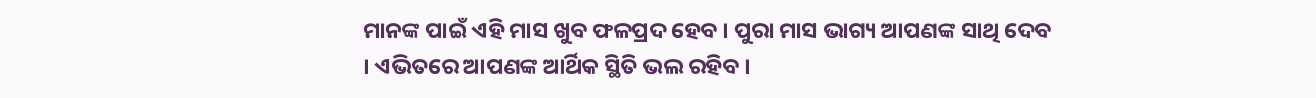ମାନଙ୍କ ପାଇଁ ଏହି ମାସ ଖୁବ ଫଳପ୍ରଦ ହେବ । ପୁରା ମାସ ଭାଗ୍ୟ ଆପଣଙ୍କ ସାଥି ଦେବ । ଏଭିତରେ ଆପଣଙ୍କ ଆର୍ଥିକ ସ୍ଥିତି ଭଲ ରହିବ ।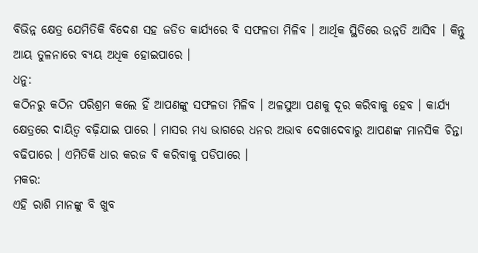ବିଭିନ୍ନ କ୍ଷେତ୍ର ଯେମିତିକି ବିଦେଶ ସହ ଜଡିତ କାର୍ଯ୍ୟରେ ବି ସଫଳତା ମିଳିବ । ଆର୍ଥିକ ସ୍ଥିତିରେ ଉନ୍ନତି ଆସିବ । କିନ୍ତୁ ଆୟ ତୁଳନାରେ ବ୍ୟୟ ଅଧିକ ହୋଇପାରେ ।
ଧନୁ:
କଠିନରୁ କଠିନ ପରିଶ୍ରମ କଲେ ହିଁ ଆପଣଙ୍କୁ ସଫଳତା ମିଳିବ । ଅଳସୁଆ ପଣକୁ ଦୂର କରିବାକୁ ହେବ । କାର୍ଯ୍ୟ କ୍ଷେତ୍ରରେ ଦାୟିତ୍ୱ ବଢ଼ିଯାଇ ପାରେ । ମାସର ମଧ୍ୟ ଭାଗରେ ଧନର ଅଭାବ ଦେଖାଦେବାରୁ ଆପଣଙ୍କ ମାନସିକ ଚିନ୍ତା ବଢିପାରେ । ଏମିତିକି ଧାର କରଜ ବି କରିବାକୁ ପଡିପାରେ ।
ମକର:
ଏହି ରାଶି ମାନଙ୍କୁ ବି ଖୁବ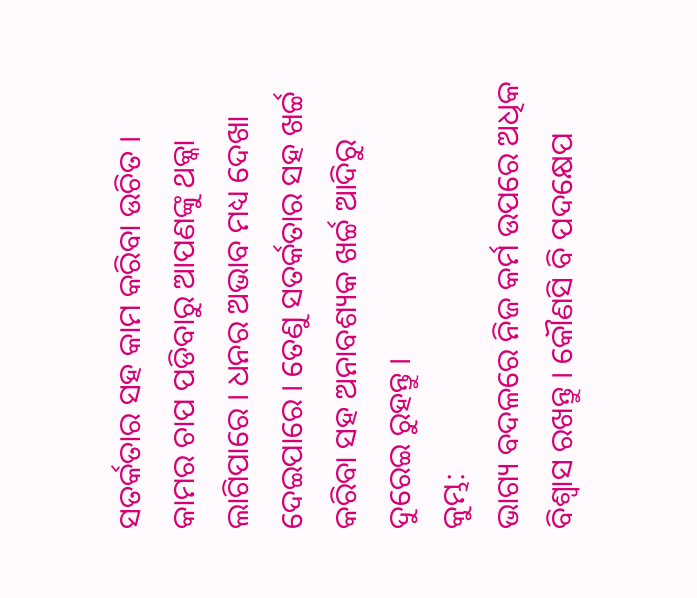ସତର୍କତାର ସହ କାମ କରିବା ଉଚିତ । କାମର ଚାପ ପଡିବାରୁ ଆପଣଙ୍କୁ ଥକ୍କା ଲାଗିପାରେ । ଧନର ଅଭାବ ମଧ୍ୟ ଦେଖା ଦେଇପାରେ । ତେଣୁ ସତର୍କତାର ସହ ଖର୍ଚ୍ଚ କରିବା ସହ ଅନାବଶ୍ୟକ ଖର୍ଚ୍ଚ ଆଦିରୁ ଦୁରେଇ ରୁହନ୍ତୁ ।
କୁମ୍ଭ:
ଭାଗ୍ୟ ବଦଳରେ ନିଜ କର୍ମ ଉପରେ ଅଧିକ ବିଶ୍ୱାସ ରଖନ୍ତୁ । କୌଣସି ବି ପଦକ୍ଷେପ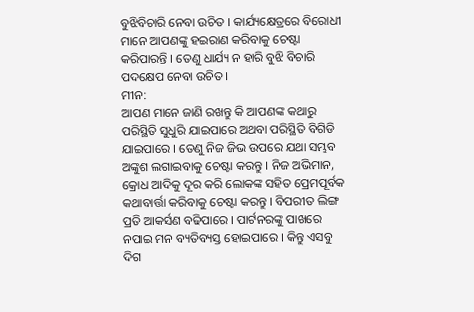ବୁଝିବିଚାରି ନେବା ଉଚିତ । କାର୍ଯ୍ୟକ୍ଷେତ୍ରରେ ବିରୋଧୀ ମାନେ ଆପଣଙ୍କୁ ହଇରାଣ କରିବାକୁ ଚେଷ୍ଟା କରିପାରନ୍ତି । ତେଣୁ ଧାର୍ଯ୍ୟ ନ ହାରି ବୁଝି ବିଚାରି ପଦକ୍ଷେପ ନେବା ଉଚିତ ।
ମୀନ:
ଆପଣ ମାନେ ଜାଣି ରଖନ୍ତୁ କି ଆପଣଙ୍କ କଥାରୁ ପରିସ୍ଥିତି ସୁଧୁରି ଯାଇପାରେ ଅଥବା ପରିସ୍ଥିତି ବିଗିଡି ଯାଇପାରେ । ତେଣୁ ନିଜ ଜିଭ ଉପରେ ଯଥା ସମ୍ଭବ ଅଙ୍କୁଶ ଲଗାଇବାକୁ ଚେଷ୍ଟା କରନ୍ତୁ । ନିଜ ଅଭିମାନ, କ୍ରୋଧ ଆଦିକୁ ଦୂର କରି ଲୋକଙ୍କ ସହିତ ପ୍ରେମପୂର୍ବକ କଥାବାର୍ତ୍ତା କରିବାକୁ ଚେଷ୍ଟା କରନ୍ତୁ । ବିପରୀତ ଲିଙ୍ଗ ପ୍ରତି ଆକର୍ସଣ ବଢିପାରେ । ପାର୍ଟନରଙ୍କୁ ପାଖରେ ନପାଇ ମନ ବ୍ୟତିବ୍ୟସ୍ତ ହୋଇପାରେ । କିନ୍ତୁ ଏସବୁ ଦିଗ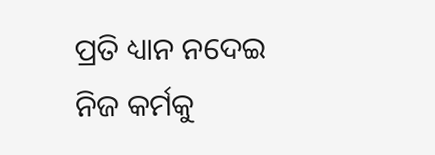ପ୍ରତି ଧ୍ୟାନ ନଦେଇ ନିଜ କର୍ମକୁ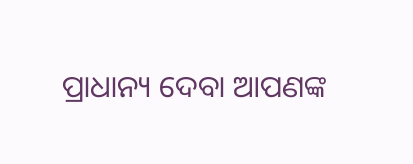ପ୍ରାଧାନ୍ୟ ଦେବା ଆପଣଙ୍କ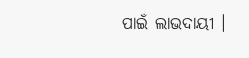ପାଇଁ ଲାଭଦାୟୀ ।